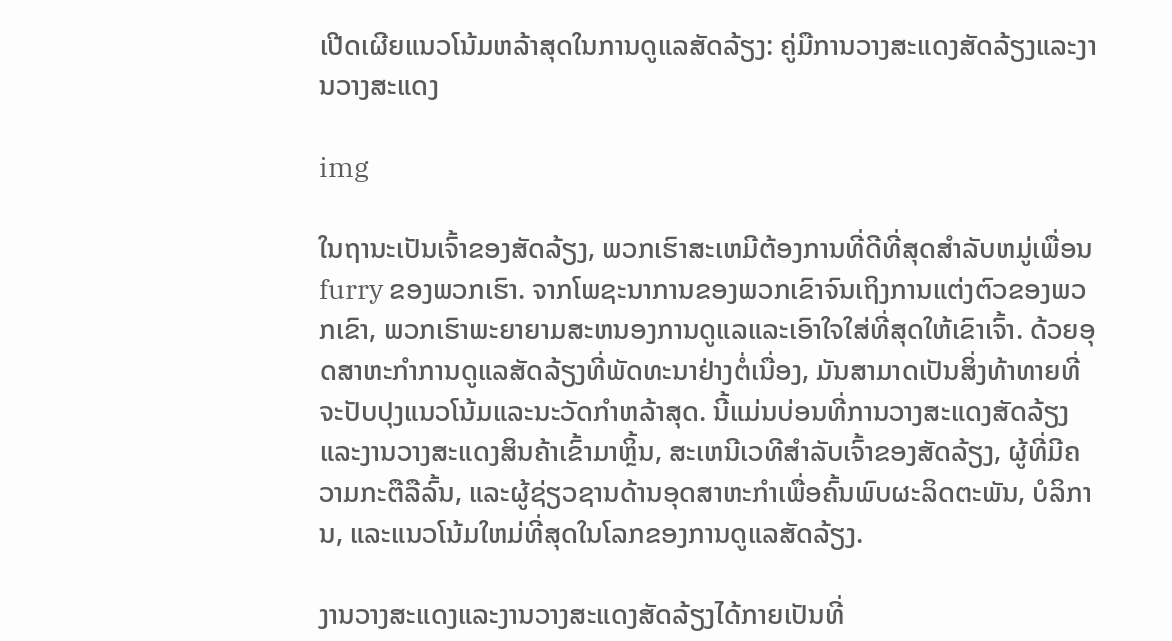ເປີດເຜີຍແນວໂນ້ມຫລ້າສຸດໃນການດູແລສັດລ້ຽງ: ຄູ່ມືການວາງສະແດງສັດລ້ຽງແລະງານວາງສະແດງ

img

ໃນຖານະເປັນເຈົ້າຂອງສັດລ້ຽງ, ພວກເຮົາສະເຫມີຕ້ອງການທີ່ດີທີ່ສຸດສໍາລັບຫມູ່ເພື່ອນ furry ຂອງພວກເຮົາ. ຈາກໂພຊະນາການຂອງພວກເຂົາຈົນເຖິງການແຕ່ງຕົວຂອງພວກເຂົາ, ພວກເຮົາພະຍາຍາມສະຫນອງການດູແລແລະເອົາໃຈໃສ່ທີ່ສຸດໃຫ້ເຂົາເຈົ້າ. ດ້ວຍອຸດສາຫະກໍາການດູແລສັດລ້ຽງທີ່ພັດທະນາຢ່າງຕໍ່ເນື່ອງ, ມັນສາມາດເປັນສິ່ງທ້າທາຍທີ່ຈະປັບປຸງແນວໂນ້ມແລະນະວັດກໍາຫລ້າສຸດ. ນີ້ແມ່ນບ່ອນທີ່ການວາງສະແດງສັດລ້ຽງ ແລະງານວາງສະແດງສິນຄ້າເຂົ້າມາຫຼິ້ນ, ສະເຫນີເວທີສໍາລັບເຈົ້າຂອງສັດລ້ຽງ, ຜູ້ທີ່ມີຄວາມກະຕືລືລົ້ນ, ແລະຜູ້ຊ່ຽວຊານດ້ານອຸດສາຫະກໍາເພື່ອຄົ້ນພົບຜະລິດຕະພັນ, ບໍລິການ, ແລະແນວໂນ້ມໃຫມ່ທີ່ສຸດໃນໂລກຂອງການດູແລສັດລ້ຽງ.

ງານວາງສະແດງແລະງານວາງສະແດງສັດລ້ຽງໄດ້ກາຍເປັນທີ່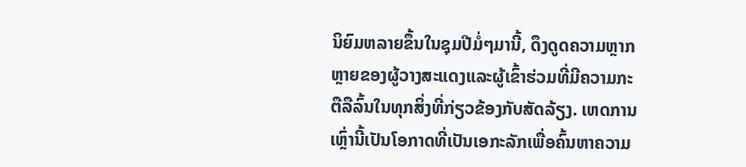ນິຍົມຫລາຍຂຶ້ນໃນຊຸມປີມໍ່ໆມານີ້, ດຶງດູດຄວາມຫຼາກຫຼາຍຂອງຜູ້ວາງສະແດງແລະຜູ້ເຂົ້າຮ່ວມທີ່ມີຄວາມກະຕືລືລົ້ນໃນທຸກສິ່ງທີ່ກ່ຽວຂ້ອງກັບສັດລ້ຽງ. ເຫດການເຫຼົ່ານີ້ເປັນໂອກາດທີ່ເປັນເອກະລັກເພື່ອຄົ້ນຫາຄວາມ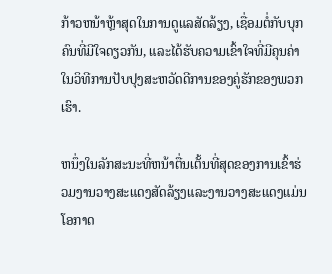ກ້າວຫນ້າຫຼ້າສຸດໃນການດູແລສັດລ້ຽງ, ເຊື່ອມຕໍ່ກັບບຸກຄົນທີ່ມີໃຈດຽວກັນ, ແລະໄດ້ຮັບຄວາມເຂົ້າໃຈທີ່ມີຄຸນຄ່າໃນວິທີການປັບປຸງສະຫວັດດີການຂອງຄູ່ຮັກຂອງພວກເຮົາ.

ຫນຶ່ງໃນລັກສະນະທີ່ຫນ້າຕື່ນເຕັ້ນທີ່ສຸດຂອງການເຂົ້າຮ່ວມງານວາງສະແດງສັດລ້ຽງແລະງານວາງສະແດງແມ່ນໂອກາດ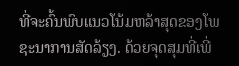ທີ່ຈະຄົ້ນພົບແນວໂນ້ມຫລ້າສຸດຂອງໂພຊະນາການສັດລ້ຽງ. ດ້ວຍຈຸດສຸມທີ່ເພີ່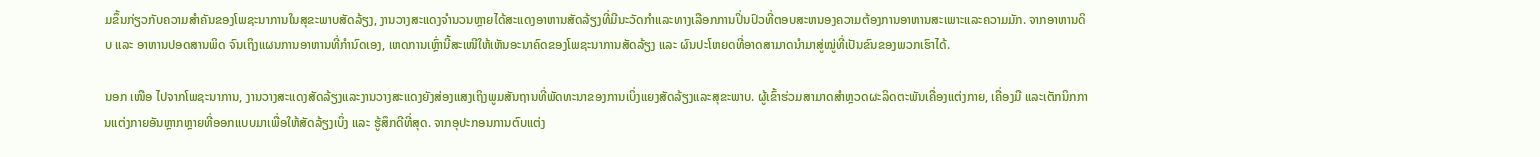ມຂຶ້ນກ່ຽວກັບຄວາມສໍາຄັນຂອງໂພຊະນາການໃນສຸຂະພາບສັດລ້ຽງ, ງານວາງສະແດງຈໍານວນຫຼາຍໄດ້ສະແດງອາຫານສັດລ້ຽງທີ່ມີນະວັດກໍາແລະທາງເລືອກການປິ່ນປົວທີ່ຕອບສະຫນອງຄວາມຕ້ອງການອາຫານສະເພາະແລະຄວາມມັກ. ຈາກອາຫານດິບ ແລະ ອາຫານປອດສານພິດ ຈົນເຖິງແຜນການອາຫານທີ່ກຳນົດເອງ, ເຫດການເຫຼົ່ານີ້ສະເໜີໃຫ້ເຫັນອະນາຄົດຂອງໂພຊະນາການສັດລ້ຽງ ແລະ ຜົນປະໂຫຍດທີ່ອາດສາມາດນຳມາສູ່ໝູ່ທີ່ເປັນຂົນຂອງພວກເຮົາໄດ້.

ນອກ ເໜືອ ໄປຈາກໂພຊະນາການ, ງານວາງສະແດງສັດລ້ຽງແລະງານວາງສະແດງຍັງສ່ອງແສງເຖິງພູມສັນຖານທີ່ພັດທະນາຂອງການເບິ່ງແຍງສັດລ້ຽງແລະສຸຂະພາບ. ຜູ້ເຂົ້າຮ່ວມສາມາດສຳຫຼວດຜະລິດຕະພັນເຄື່ອງແຕ່ງກາຍ, ເຄື່ອງມື ແລະເຕັກນິກການແຕ່ງກາຍອັນຫຼາກຫຼາຍທີ່ອອກແບບມາເພື່ອໃຫ້ສັດລ້ຽງເບິ່ງ ແລະ ຮູ້ສຶກດີທີ່ສຸດ. ຈາກອຸປະກອນການຕົບແຕ່ງ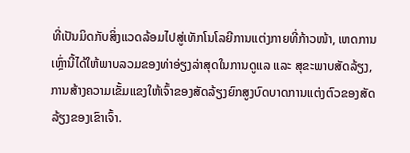ທີ່ເປັນມິດກັບສິ່ງແວດລ້ອມໄປສູ່ເທັກໂນໂລຍີການແຕ່ງກາຍທີ່ກ້າວໜ້າ, ເຫດການເຫຼົ່ານີ້ໄດ້ໃຫ້ພາບລວມຂອງທ່າອ່ຽງລ່າສຸດໃນການດູແລ ແລະ ສຸຂະພາບສັດລ້ຽງ, ການສ້າງຄວາມເຂັ້ມແຂງໃຫ້ເຈົ້າຂອງສັດລ້ຽງຍົກສູງບົດບາດການແຕ່ງຕົວຂອງສັດລ້ຽງຂອງເຂົາເຈົ້າ.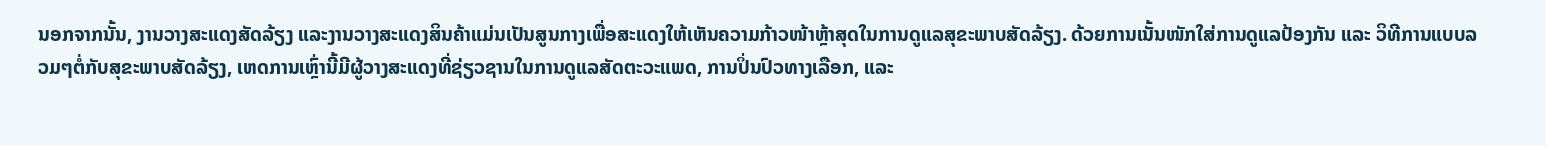ນອກຈາກນັ້ນ, ງານວາງສະແດງສັດລ້ຽງ ແລະງານວາງສະແດງສິນຄ້າແມ່ນເປັນສູນກາງເພື່ອສະແດງໃຫ້ເຫັນຄວາມກ້າວໜ້າຫຼ້າສຸດໃນການດູແລສຸຂະພາບສັດລ້ຽງ. ດ້ວຍການເນັ້ນໜັກໃສ່ການດູແລປ້ອງກັນ ແລະ ວິທີການແບບລວມໆຕໍ່ກັບສຸຂະພາບສັດລ້ຽງ, ເຫດການເຫຼົ່ານີ້ມີຜູ້ວາງສະແດງທີ່ຊ່ຽວຊານໃນການດູແລສັດຕະວະແພດ, ການປິ່ນປົວທາງເລືອກ, ແລະ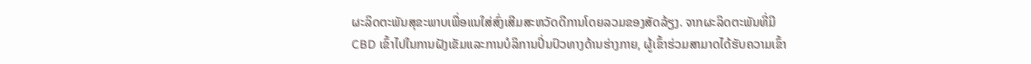ຜະລິດຕະພັນສຸຂະພາບເພື່ອແນໃສ່ສົ່ງເສີມສະຫວັດດີການໂດຍລວມຂອງສັດລ້ຽງ. ຈາກຜະລິດຕະພັນທີ່ມີ CBD ເຂົ້າໄປໃນການຝັງເຂັມແລະການບໍລິການປິ່ນປົວທາງດ້ານຮ່າງກາຍ, ຜູ້ເຂົ້າຮ່ວມສາມາດໄດ້ຮັບຄວາມເຂົ້າ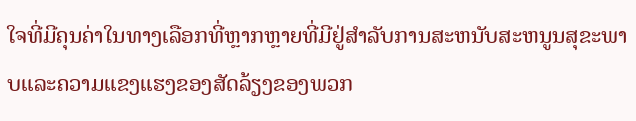ໃຈທີ່ມີຄຸນຄ່າໃນທາງເລືອກທີ່ຫຼາກຫຼາຍທີ່ມີຢູ່ສໍາລັບການສະຫນັບສະຫນູນສຸຂະພາບແລະຄວາມແຂງແຮງຂອງສັດລ້ຽງຂອງພວກ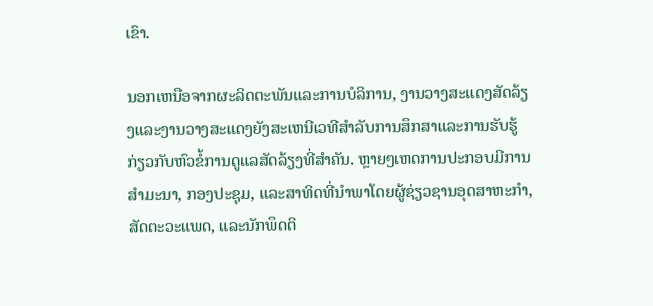ເຂົາ.

ນອກເຫນືອຈາກຜະລິດຕະພັນແລະການບໍລິການ, ງານວາງສະແດງສັດລ້ຽງແລະງານວາງສະແດງຍັງສະເຫນີເວທີສໍາລັບການສຶກສາແລະການຮັບຮູ້ກ່ຽວກັບຫົວຂໍ້ການດູແລສັດລ້ຽງທີ່ສໍາຄັນ. ຫຼາຍໆເຫດການປະກອບມີການສໍາມະນາ, ກອງປະຊຸມ, ແລະສາທິດທີ່ນໍາພາໂດຍຜູ້ຊ່ຽວຊານອຸດສາຫະກໍາ, ສັດຕະວະແພດ, ແລະນັກພຶດຕິ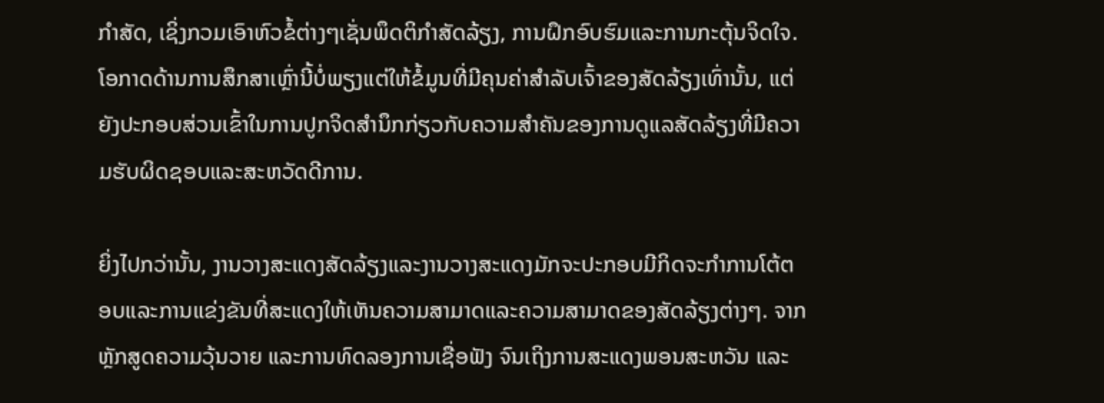ກໍາສັດ, ເຊິ່ງກວມເອົາຫົວຂໍ້ຕ່າງໆເຊັ່ນພຶດຕິກໍາສັດລ້ຽງ, ການຝຶກອົບຮົມແລະການກະຕຸ້ນຈິດໃຈ. ໂອກາດດ້ານການສຶກສາເຫຼົ່ານີ້ບໍ່ພຽງແຕ່ໃຫ້ຂໍ້ມູນທີ່ມີຄຸນຄ່າສໍາລັບເຈົ້າຂອງສັດລ້ຽງເທົ່ານັ້ນ, ແຕ່ຍັງປະກອບສ່ວນເຂົ້າໃນການປູກຈິດສໍານຶກກ່ຽວກັບຄວາມສໍາຄັນຂອງການດູແລສັດລ້ຽງທີ່ມີຄວາມຮັບຜິດຊອບແລະສະຫວັດດີການ.

ຍິ່ງໄປກວ່ານັ້ນ, ງານວາງສະແດງສັດລ້ຽງແລະງານວາງສະແດງມັກຈະປະກອບມີກິດຈະກໍາການໂຕ້ຕອບແລະການແຂ່ງຂັນທີ່ສະແດງໃຫ້ເຫັນຄວາມສາມາດແລະຄວາມສາມາດຂອງສັດລ້ຽງຕ່າງໆ. ຈາກຫຼັກສູດຄວາມວຸ້ນວາຍ ແລະການທົດລອງການເຊື່ອຟັງ ຈົນເຖິງການສະແດງພອນສະຫວັນ ແລະ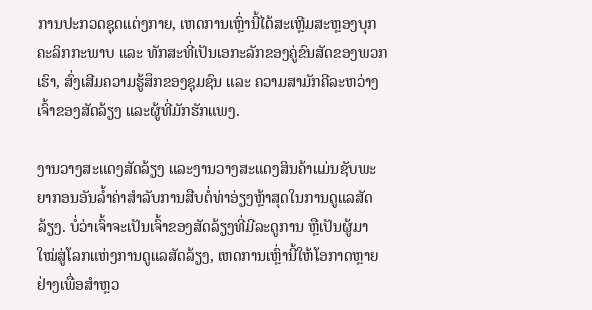ການປະກວດຊຸດແຕ່ງກາຍ, ເຫດການເຫຼົ່ານີ້ໄດ້ສະເຫຼີມສະຫຼອງບຸກຄະລິກກະພາບ ແລະ ທັກສະທີ່ເປັນເອກະລັກຂອງຄູ່ຂົນສັດຂອງພວກເຮົາ, ສົ່ງເສີມຄວາມຮູ້ສຶກຂອງຊຸມຊົນ ແລະ ຄວາມສາມັກຄີລະຫວ່າງເຈົ້າຂອງສັດລ້ຽງ ແລະຜູ້ທີ່ມັກຮັກແພງ.

ງານວາງສະແດງສັດລ້ຽງ ແລະງານວາງສະແດງສິນຄ້າແມ່ນຊັບພະຍາກອນອັນລ້ຳຄ່າສຳລັບການສືບຕໍ່ທ່າອ່ຽງຫຼ້າສຸດໃນການດູແລສັດລ້ຽງ. ບໍ່ວ່າເຈົ້າຈະເປັນເຈົ້າຂອງສັດລ້ຽງທີ່ມີລະດູການ ຫຼືເປັນຜູ້ມາໃໝ່ສູ່ໂລກແຫ່ງການດູແລສັດລ້ຽງ, ເຫດການເຫຼົ່ານີ້ໃຫ້ໂອກາດຫຼາຍຢ່າງເພື່ອສຳຫຼວ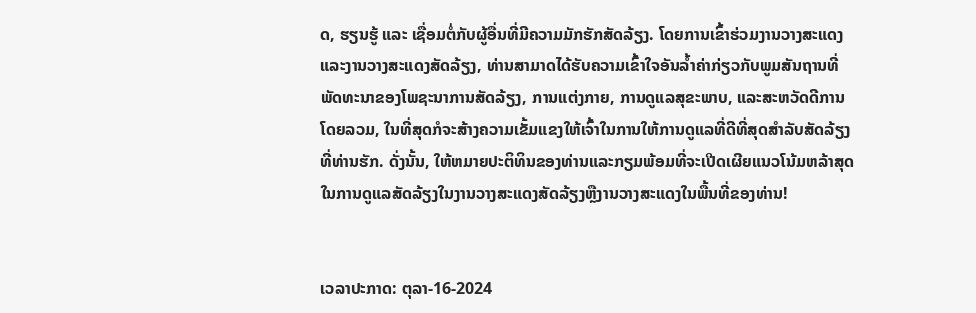ດ, ຮຽນຮູ້ ແລະ ເຊື່ອມຕໍ່ກັບຜູ້ອື່ນທີ່ມີຄວາມມັກຮັກສັດລ້ຽງ. ໂດຍການເຂົ້າຮ່ວມງານວາງສະແດງ ແລະງານວາງສະແດງສັດລ້ຽງ, ທ່ານສາມາດໄດ້ຮັບຄວາມເຂົ້າໃຈອັນລ້ຳຄ່າກ່ຽວກັບພູມສັນຖານທີ່ພັດທະນາຂອງໂພຊະນາການສັດລ້ຽງ, ການແຕ່ງກາຍ, ການດູແລສຸຂະພາບ, ແລະສະຫວັດດີການໂດຍລວມ, ໃນທີ່ສຸດກໍຈະສ້າງຄວາມເຂັ້ມແຂງໃຫ້ເຈົ້າໃນການໃຫ້ການດູແລທີ່ດີທີ່ສຸດສໍາລັບສັດລ້ຽງທີ່ທ່ານຮັກ. ດັ່ງນັ້ນ, ໃຫ້ຫມາຍປະຕິທິນຂອງທ່ານແລະກຽມພ້ອມທີ່ຈະເປີດເຜີຍແນວໂນ້ມຫລ້າສຸດໃນການດູແລສັດລ້ຽງໃນງານວາງສະແດງສັດລ້ຽງຫຼືງານວາງສະແດງໃນພື້ນທີ່ຂອງທ່ານ!


ເວລາປະກາດ: ຕຸລາ-16-2024